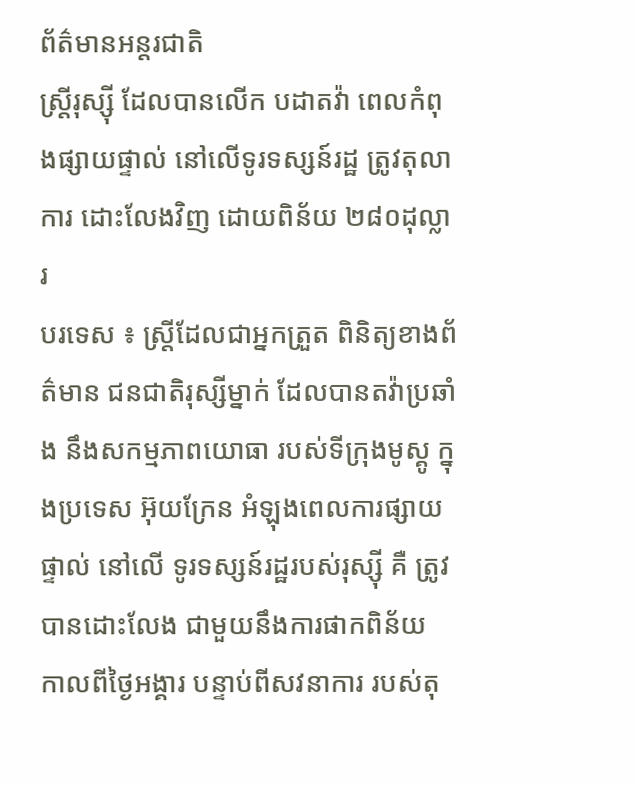ព័ត៌មានអន្តរជាតិ
ស្រ្តីរុស្ស៊ី ដែលបានលើក បដាតវ៉ា ពេលកំពុងផ្សាយផ្ទាល់ នៅលើទូរទស្សន៍រដ្ឋ ត្រូវតុលាការ ដោះលែងវិញ ដោយពិន័យ ២៨០ដុល្លារ
បរទេស ៖ ស្រ្តីដែលជាអ្នកត្រួត ពិនិត្យខាងព័ត៌មាន ជនជាតិរុស្សីម្នាក់ ដែលបានតវ៉ាប្រឆាំង នឹងសកម្មភាពយោធា របស់ទីក្រុងមូស្គូ ក្នុងប្រទេស អ៊ុយក្រែន អំឡុងពេលការផ្សាយផ្ទាល់ នៅលើ ទូរទស្សន៍រដ្ឋរបស់រុស្ស៊ី គឺ ត្រូវបានដោះលែង ជាមួយនឹងការផាកពិន័យ កាលពីថ្ងៃអង្គារ បន្ទាប់ពីសវនាការ របស់តុ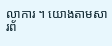លាការ ។ យោងតាមសារព័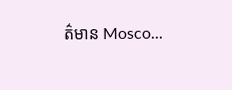ត៌មាន Mosco...